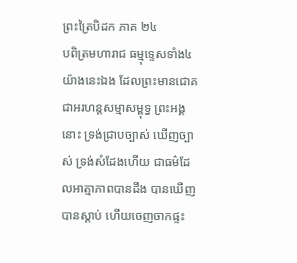ព្រះត្រៃបិដក ភាគ ២៤
បពិត្រមហារាជ ធម្មុទ្ទេសទាំង៤ យ៉ាងនេះឯង ដែលព្រះមានជោគ ជាអរហន្តសម្មាសម្ពុទ្ធ ព្រះអង្គនោះ ទ្រង់ជ្រាបច្បាស់ ឃើញច្បាស់ ទ្រង់សំដែងហើយ ជាធម៌ដែលអាត្មាភាពបានដឹង បានឃើញ បានស្តាប់ ហើយចេញចាកផ្ទះ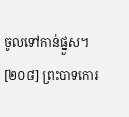ចូលទៅកាន់ផ្នួស។
[២០៨] ព្រះបាទកោរ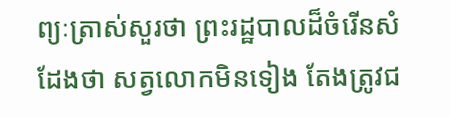ព្យៈត្រាស់សួរថា ព្រះរដ្ឋបាលដ៏ចំរើនសំដែងថា សត្វលោកមិនទៀង តែងត្រូវជ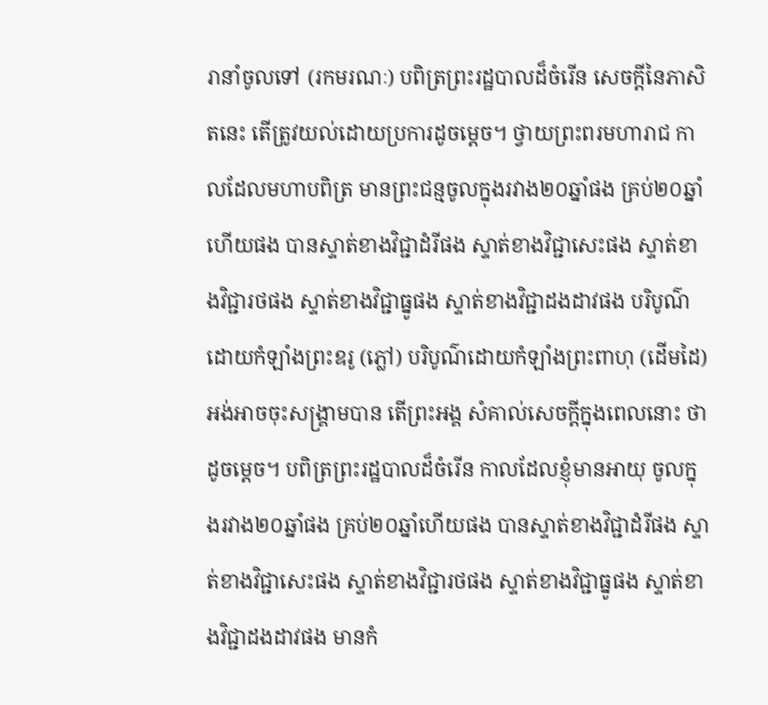រានាំចូលទៅ (រកមរណៈ) បពិត្រព្រះរដ្ឋបាលដ៏ចំរើន សេចក្តីនៃភាសិតនេះ តើត្រូវយល់ដោយប្រការដូចម្តេច។ ថ្វាយព្រះពរមហារាជ កាលដែលមហាបពិត្រ មានព្រះជន្មចូលក្នុងរវាង២០ឆ្នាំផង គ្រប់២០ឆ្នាំហើយផង បានស្ទាត់ខាងវិជ្ជាដំរីផង ស្ទាត់ខាងវិជ្ជាសេះផង ស្ទាត់ខាងវិជ្ជារថផង ស្ទាត់ខាងវិជ្ជាធ្នូផង ស្ទាត់ខាងវិជ្ជាដងដាវផង បរិបូណ៌ដោយកំឡាំងព្រះឧរូ (ភ្លៅ) បរិបូណ៌ដោយកំឡាំងព្រះពាហុ (ដើមដៃ) អង់អាចចុះសង្គ្រាមបាន តើព្រះអង្គ សំគាល់សេចក្តីក្នុងពេលនោះ ថាដូចម្តេច។ បពិត្រព្រះរដ្ឋបាលដ៏ចំរើន កាលដែលខ្ញុំមានអាយុ ចូលក្នុងរវាង២០ឆ្នាំផង គ្រប់២០ឆ្នាំហើយផង បានស្ទាត់ខាងវិជ្ជាដំរីផង ស្ទាត់ខាងវិជ្ជាសេះផង ស្ទាត់ខាងវិជ្ជារថផង ស្ទាត់ខាងវិជ្ជាធ្នូផង ស្ទាត់ខាងវិជ្ជាដងដាវផង មានកំ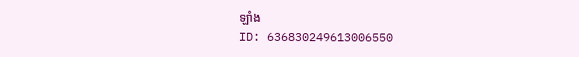ឡាំង
ID: 636830249613006550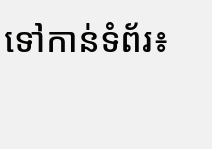ទៅកាន់ទំព័រ៖